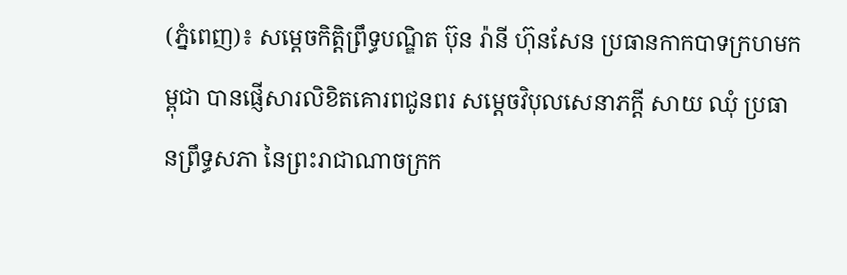(ភ្នំពេញ)៖ សម្ដេចកិត្តិព្រឹទ្ធបណ្ឌិត ប៊ុន រ៉ានី ហ៊ុនសែន ប្រធានកាកបាទក្រហមកម្ពុជា បានផ្ញើសារលិខិតគោរពជូនពរ សម្ដេចវិបុលសេនាភក្ដី សាយ ឈុំ ប្រធានព្រឹទ្ធសភា នៃព្រះរាជាណាចក្រក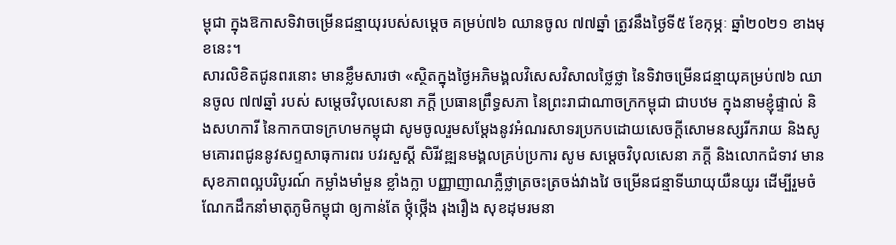ម្ពុជា ក្នុងឱកាសទិវាចម្រើនជន្មាយុរបស់សម្តេច គម្រប់៧៦ ឈានចូល ៧៧ឆ្នាំ ត្រូវនឹងថ្ងៃទី៥ ខែកុម្ភៈ ឆ្នាំ២០២១ ខាងមុខនេះ។
សារលិខិតជូនពរនោះ មានខ្លឹមសារថា «ស្ថិតក្នុងថ្ងៃអភិមង្គលវិសេសវិសាលថ្លៃថ្លា នៃទិវាចម្រើនជន្មាយុគម្រប់៧៦ ឈានចូល ៧៧ឆ្នាំ របស់ សម្ដេចវិបុលសេនា ភក្តី ប្រធានព្រឹទ្ធសភា នៃព្រះរាជាណាចក្រកម្ពុជា ជាបឋម ក្នុងនាមខ្ញុំផ្ទាល់ និងសហការី នៃកាកបាទក្រហមកម្ពុជា សូមចូលរួមសម្តែងនូវអំណរសាទរប្រកបដោយសេចក្តីសោមនស្សរីករាយ និងសូមគោរពជូននូវសព្ទសាធុការពរ បវរសួស្តី សិរីវឌ្ឍនមង្គលគ្រប់ប្រការ សូម សម្ដេចវិបុលសេនា ភក្តី និងលោកជំទាវ មានសុខភាពល្អបរិបូរណ៍ កម្លាំងមាំមួន ខ្លាំងក្លា បញ្ញាញាណភ្លឺថ្លាត្រចះត្រចង់វាងវៃ ចម្រើនជន្មាទីឃាយុយឺនយូរ ដើម្បីរួមចំណែកដឹកនាំមាតុភូមិកម្ពុជា ឲ្យកាន់តែ ថ្កុំថ្កើង រុងរឿង សុខដុមរមនា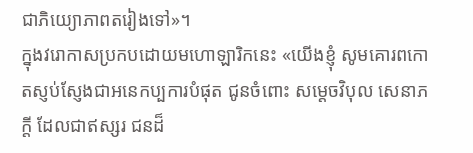ជាភិយ្យោភាពតរៀងទៅ»។
ក្នុងវរោកាសប្រកបដោយមហោឡារិកនេះ «យើងខ្ញុំ សូមគោរពកោតស្ញប់ស្ញែងជាអនេកប្បការបំផុត ជូនចំពោះ សម្ដេចវិបុល សេនាភក្តី ដែលជាឥស្សរ ជនដ៏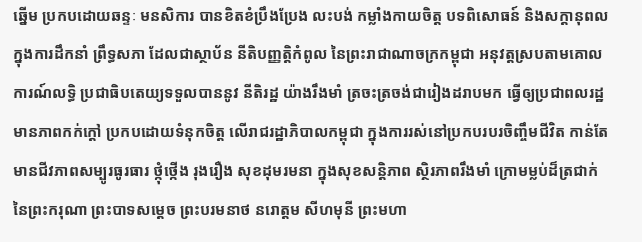ឆ្នើម ប្រកបដោយឆន្ទៈ មនសិការ បានខិតខំប្រឹងប្រែង លះបង់ កម្លាំងកាយចិត្ដ បទពិសោធន៍ និងសក្តានុពល ក្នុងការដឹកនាំ ព្រឹទ្ធសភា ដែលជាស្ថាប័ន នីតិបញ្ញត្តិកំពូល នៃព្រះរាជាណាចក្រកម្ពុជា អនុវត្តស្របតាមគោលការណ៍លទ្ធិ ប្រជាធិបតេយ្យទទួលបាននូវ នីតិរដ្ឋ យ៉ាងរឹងមាំ ត្រចះត្រចង់ជារៀងដរាបមក ធ្វើឲ្យប្រជាពលរដ្ឋ មានភាពកក់ក្តៅ ប្រកបដោយទំនុកចិត្ត លើរាជរដ្ឋាភិបាលកម្ពុជា ក្នុងការរស់នៅប្រកបរបរចិញ្ចឹមជីវិត កាន់តែមានជីវភាពសម្បូរធូរធារ ថ្កុំថ្កើង រុងរឿង សុខដុមរមនា ក្នុងសុខសន្តិភាព ស្ថិរភាពរឹងមាំ ក្រោមម្លប់ដ៏ត្រជាក់ នៃព្រះករុណា ព្រះបាទសម្តេច ព្រះបរមនាថ នរោត្តម សីហមុនី ព្រះមហា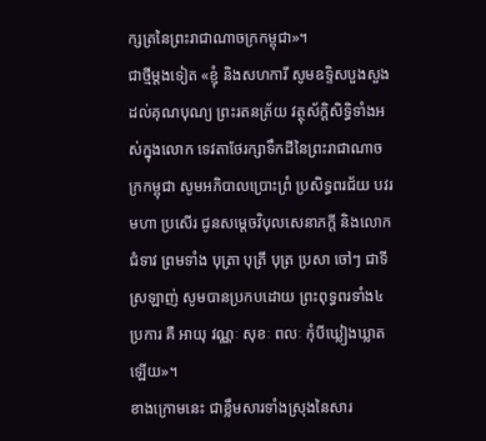ក្សត្រនៃព្រះរាជាណាចក្រកម្ពុជា»។
ជាថ្មីម្តងទៀត «ខ្ញុំ និងសហការី សូមឧទ្ទិសបួងសួងដល់គុណបុណ្យ ព្រះរតនត្រ័យ វត្ថុស័ក្ដិសិទ្ធិទាំងអស់ក្នុងលោក ទេវតាថែរក្សាទឹកដីនៃព្រះរាជាណាចក្រកម្ពុជា សូមអភិបាលប្រោះព្រំ ប្រសិទ្ធពរជ័យ បវរ មហា ប្រសើរ ជូនសម្ដេចវិបុលសេនាភក្តី និងលោកជំទាវ ព្រមទាំង បុត្រា បុត្រី បុត្រ ប្រសា ចៅៗ ជាទីស្រឡាញ់ សូមបានប្រកបដោយ ព្រះពុទ្ធពរទាំង៤ប្រការ គឺ អាយុ វណ្ណៈ សុខៈ ពលៈ កុំបីឃ្លៀងឃ្លាតឡើយ»។
ខាងក្រោមនេះ ជាខ្លឹមសារទាំងស្រុងនៃសារ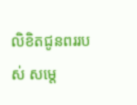លិខិតជូនពររបស់ សម្តេ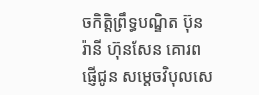ចកិត្តិព្រឹទ្ធបណ្ឌិត ប៊ុន រ៉ានី ហ៊ុនសែន គោរពផ្ញើជូន សម្តេចវិបុលសេ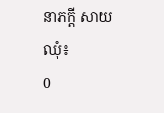នាភក្តី សាយ ឈុំ៖
0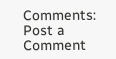Comments:
Post a Comment